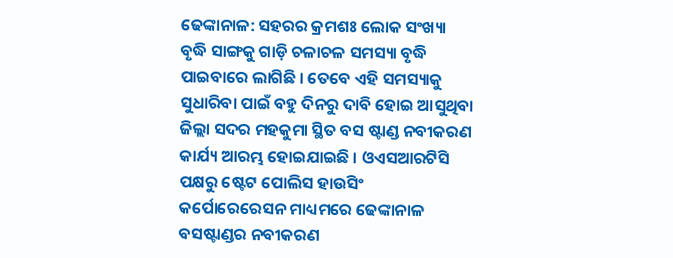ଢେଙ୍କାନାଳ: ସହରର କ୍ରମଶଃ ଲୋକ ସଂଖ୍ୟା ବୃଦ୍ଧି ସାଙ୍ଗକୁ ଗାଡ଼ି ଚଳାଚଳ ସମସ୍ୟା ବୃଦ୍ଧି ପାଇବାରେ ଲାଗିଛି । ତେବେ ଏହି ସମସ୍ୟାକୁ ସୁଧାରିବା ପାଇଁ ବହୁ ଦିନରୁ ଦାବି ହୋଇ ଆସୁଥିବା ଜିଲ୍ଲା ସଦର ମହକୁମା ସ୍ଥିତ ବସ ଷ୍ଟାଣ୍ଡ ନବୀକରଣ କାର୍ଯ୍ୟ ଆରମ୍ଭ ହୋଇଯାଇଛି । ଓଏସଆରଟିସି ପକ୍ଷରୁ ଷ୍ଟେଟ ପୋଲିସ ହାଉସିଂ କର୍ପୋରେରେସନ ମାଧ୍ୟମରେ ଢେଙ୍କାନାଳ ବସଷ୍ଟାଣ୍ଡର ନବୀକରଣ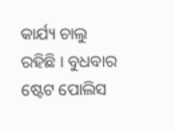କାର୍ଯ୍ୟ ଚାଲୁ ରହିଛି । ବୁଧବାର ଷ୍ଟେଟ ପୋଲିସ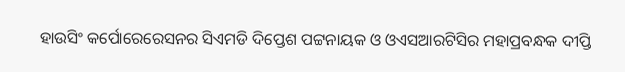ହାଉସିଂ କର୍ପୋରେରେସନର ସିଏମଡି ଦିପ୍ତେଶ ପଟ୍ଟନାୟକ ଓ ଓଏସଆରଟିସିର ମହାପ୍ରବନ୍ଧକ ଦୀପ୍ତି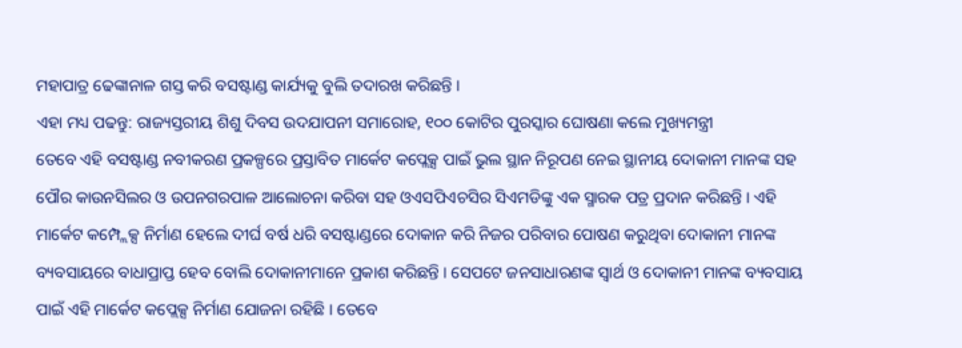ମହାପାତ୍ର ଢେଙ୍କାନାଳ ଗସ୍ତ କରି ବସଷ୍ଟାଣ୍ଡ କାର୍ଯ୍ୟକୁ ବୁଲି ତଦାରଖ କରିଛନ୍ତି ।
ଏହା ମଧ୍ୟ ପଢନ୍ତୁ: ରାଜ୍ୟସ୍ତରୀୟ ଶିଶୁ ଦିବସ ଉଦଯାପନୀ ସମାରୋହ, ୧୦୦ କୋଟିର ପୁରସ୍କାର ଘୋଷଣା କଲେ ମୁଖ୍ୟମନ୍ତ୍ରୀ
ତେବେ ଏହି ବସଷ୍ଟାଣ୍ଡ ନବୀକରଣ ପ୍ରକଳ୍ପରେ ପ୍ରସ୍ତାବିତ ମାର୍କେଟ କପ୍ଲେକ୍ସ ପାଇଁ ଭୁଲ ସ୍ଥାନ ନିରୂପଣ ନେଇ ସ୍ଥାନୀୟ ଦୋକାନୀ ମାନଙ୍କ ସହ ପୌର କାଉନସିଲର ଓ ଉପନଗରପାଳ ଆଲୋଚନା କରିବା ସହ ଓଏସପିଏଚସିର ସିଏମଡିଙ୍କୁ ଏକ ସ୍ମାରକ ପତ୍ର ପ୍ରଦାନ କରିଛନ୍ତି । ଏହି ମାର୍କେଟ କମ୍ପ୍ଲେକ୍ସ ନିର୍ମାଣ ହେଲେ ଦୀର୍ଘ ବର୍ଷ ଧରି ବସଷ୍ଟାଣ୍ଡରେ ଦୋକାନ କରି ନିଜର ପରିବାର ପୋଷଣ କରୁଥିବା ଦୋକାନୀ ମାନଙ୍କ ବ୍ୟବସାୟରେ ବାଧାପ୍ରାପ୍ତ ହେବ ବୋଲି ଦୋକାନୀମାନେ ପ୍ରକାଶ କରିଛନ୍ତି । ସେପଟେ ଜନସାଧାରଣଙ୍କ ସ୍ୱାର୍ଥ ଓ ଦୋକାନୀ ମାନଙ୍କ ବ୍ୟବସାୟ ପାଇଁ ଏହି ମାର୍କେଟ କପ୍ଲେକ୍ସ ନିର୍ମାଣ ଯୋଜନା ରହିଛି । ତେବେ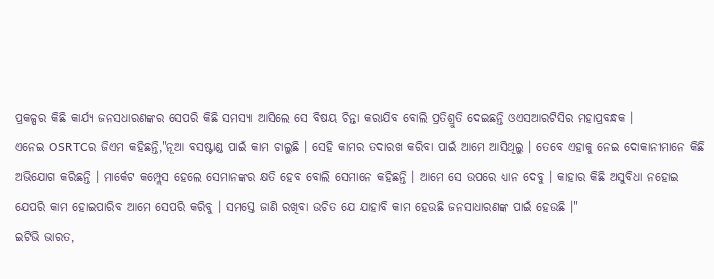ପ୍ରକଳ୍ପର କିଛି କାର୍ଯ୍ୟ ଜନସଧାରଣଙ୍କର ସେପରି କିଛି ସମସ୍ୟା ଆସିଲେ ସେ ବିଷୟ ଚିନ୍ତା କରାଯିବ ବୋଲି ପ୍ରତିଶ୍ରୁତି ଦେଇଛନ୍ତି ଓଏସଆରଟିସିର ମହାପ୍ରବନ୍ଧକ ।
ଏନେଇ OSRTCର ଜିଏମ କହିଛନ୍ତି,"ନୂଆ ବସଷ୍ଟାଣ୍ଡ ପାଇଁ କାମ ଚାଲୁଛି । ସେହି କାମର ତଦାରଖ କରିବା ପାଇଁ ଆମେ ଆସିଥିଲୁ । ତେବେ ଏହାକୁ ନେଇ ଦୋକାନୀମାନେ କିଛି ଅଭିଯୋଗ କରିଛନ୍ତି । ମାର୍କେଟ କମ୍ପ୍ଲେସ ହେଲେ ସେମାନଙ୍କର କ୍ଷତି ହେବ ବୋଲି ସେମାନେ କହିଛନ୍ତି । ଆମେ ସେ ଉପରେ ଧ୍ୟାନ ଦେବୁ । କାହାର କିଛି ଅସୁବିଧା ନହୋଇ ଯେପରି କାମ ହୋଇପାରିବ ଆମେ ସେପରି କରିବୁ । ସମସ୍ତେ ଜାଣି ରଖିବା ଉଚିତ ଯେ ଯାହାବି କାମ ହେଉଛି ଜନସାଧାରଣଙ୍କ ପାଇଁ ହେଉଛି ।"
ଇଟିଭି ଭାରତ,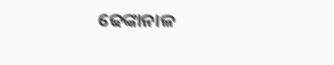ଢେଙ୍କାନାଳ